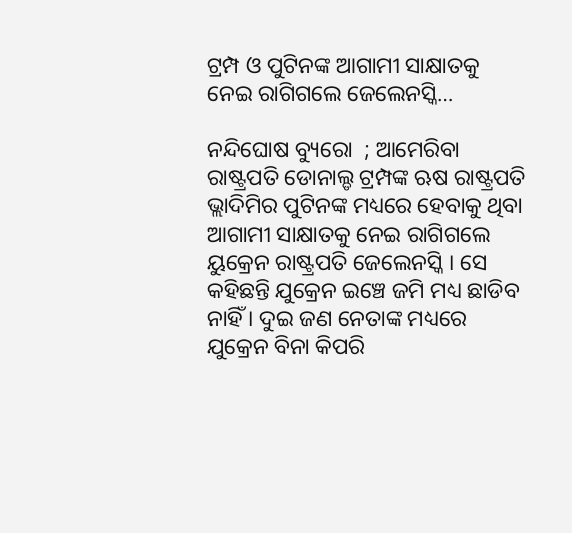ଟ୍ରମ୍ପ ଓ ପୁଟିନଙ୍କ ଆଗାମୀ ସାକ୍ଷାତକୁ ନେଇ ରାଗିଗଲେ ଜେଲେନସ୍କି…

ନନ୍ଦିଘୋଷ ବ୍ୟୁରୋ  ; ଆମେରିବା ରାଷ୍ଟ୍ରପତି ଡୋନାଲ୍ଡ ଟ୍ରମ୍ପଙ୍କ ଋଷ ରାଷ୍ଟ୍ରପତି ଭ୍ଲାଦିମିର ପୁଟିନଙ୍କ ମଧ୍ୟରେ ହେବାକୁ ଥିବା ଆଗାମୀ ସାକ୍ଷାତକୁ ନେଇ ରାଗିଗଲେ ୟୁକ୍ରେନ ରାଷ୍ଟ୍ରପତି ଜେଲେନସ୍କି । ସେ କହିଛନ୍ତି ଯୁକ୍ରେନ ଇଞ୍ଚେ ଜମି ମଧ୍ୟ ଛାଡିବ ନାହିଁ । ଦୁଇ ଜଣ ନେତାଙ୍କ ମଧ୍ୟରେ ଯୁକ୍ରେନ ବିନା କିପରି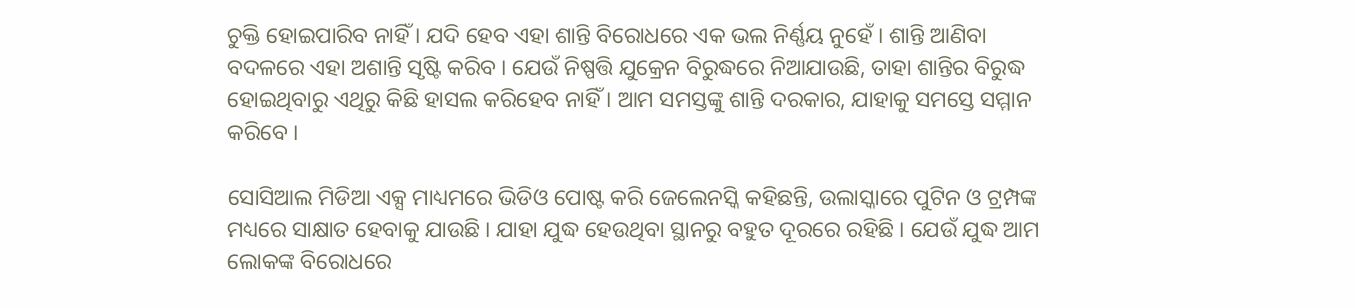ଚୁକ୍ତି ହୋଇପାରିବ ନାହିଁ । ଯଦି ହେବ ଏହା ଶାନ୍ତି ବିରୋଧରେ ଏକ ଭଲ ନିର୍ଣ୍ଣୟ ନୁହେଁ । ଶାନ୍ତି ଆଣିବା ବଦଳରେ ଏହା ଅଶାନ୍ତି ସୃଷ୍ଟି କରିବ । ଯେଉଁ ନିଷ୍ପତ୍ତି ଯୁକ୍ରେନ ବିରୁଦ୍ଧରେ ନିଆଯାଉଛି, ତାହା ଶାନ୍ତିର ବିରୁଦ୍ଧ ହୋଇଥିବାରୁ ଏଥିରୁ କିଛି ହାସଲ କରିହେବ ନାହିଁ । ଆମ ସମସ୍ତଙ୍କୁ ଶାନ୍ତି ଦରକାର, ଯାହାକୁ ସମସ୍ତେ ସମ୍ମାନ କରିବେ ।

ସୋସିଆଲ ମିଡିଆ ଏକ୍ସ ମାଧ୍ୟମରେ ଭିଡିଓ ପୋଷ୍ଟ କରି ଜେଲେନସ୍କି କହିଛନ୍ତି, ଉଲାସ୍କାରେ ପୁଟିନ ଓ ଟ୍ରମ୍ପଙ୍କ ମଧ୍ୟରେ ସାକ୍ଷାତ ହେବାକୁ ଯାଉଛି । ଯାହା ଯୁଦ୍ଧ ହେଉଥିବା ସ୍ଥାନରୁ ବହୁତ ଦୂରରେ ରହିଛି । ଯେଉଁ ଯୁଦ୍ଧ ଆମ ଲୋକଙ୍କ ବିରୋଧରେ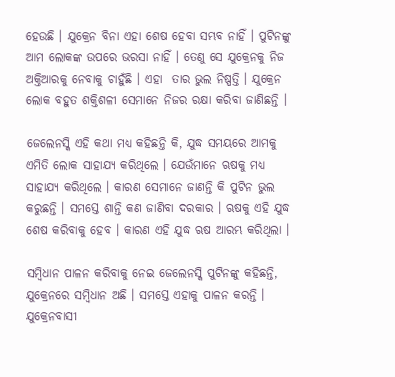ହେଉଛି । ଯୁକ୍ରେନ ବିନା ଏହା ଶେଷ ହେବା ସମ୍ଭବ ନାହିଁ । ପୁଟିନଙ୍କୁ ଆମ ଲୋକଙ୍କ ଉପରେ ଭରସା ନାହିଁ । ତେଣୁ ସେ ଯୁକ୍ରେନକୁ ନିଜ ଅକ୍ତିଆରକୁ ନେବାକୁ ଚାହୁଁଛି । ଏହା  ତାର ଭୁଲ ନିଷ୍ପତ୍ତି । ଯୁକ୍ରେନ ଲୋକ ବହୁତ ଶକ୍ତିଶଳୀ ସେମାନେ ନିଜର ରକ୍ଷା କରିବା ଜାଣିଛନ୍ତି ।

ଜେଲେନସ୍କି ଏହି କଥା ମଧ୍ୟ କହିଛନ୍ତି କି, ଯୁଦ୍ଧ ସମୟରେ ଆମକୁ ଏମିତି ଲୋକ ସାହାଯ୍ୟ କରିଥିଲେ । ଯେଉଁମାନେ ଋଷକୁ ମଧ୍ୟ ସାହାଯ୍ୟ କରିଥିଲେ । କାରଣ ସେମାନେ ଜାଣନ୍ତି କି ପୁଟିନ ଭୁଲ କରୁଛନ୍ତି । ସମସ୍ତେ ଶାନ୍ତି କଣ ଜାଣିବା ଦରକାର । ଋଷକୁ ଏହି ଯୁଦ୍ଧ ଶେଷ କରିବାକୁ ହେବ । କାରଣ ଏହି ଯୁଦ୍ଧ ଋଷ ଆରମ୍ଭ କରିଥିଲା ।

ସମ୍ବିଧାନ ପାଳନ କରିବାକୁ ନେଇ ଜେଲେନସ୍କି ପୁଟିନଙ୍କୁ କହିଛନ୍ତି, ଯୁକ୍ରେନରେ ସମ୍ବିଧାନ ଅଛି । ସମସ୍ତେ ଏହାକୁ ପାଳନ କରନ୍ତି । ଯୁକ୍ରେନବାସୀ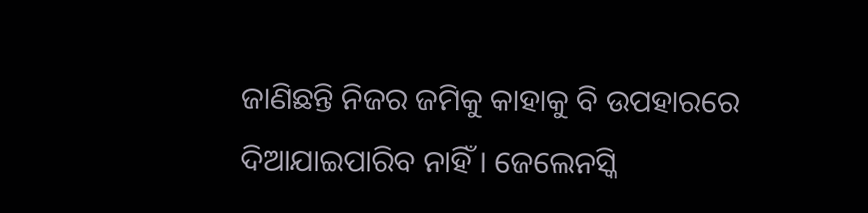ଜାଣିଛନ୍ତି ନିଜର ଜମିକୁ କାହାକୁ ବି ଉପହାରରେ ଦିଆଯାଇପାରିବ ନାହିଁ । ଜେଲେନସ୍କି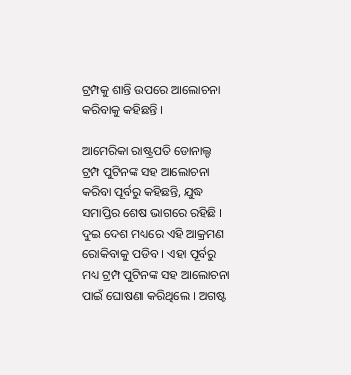ଟ୍ରମ୍ପକୁ ଶାନ୍ତି ଉପରେ ଆଲୋଚନା କରିବାକୁ କହିଛନ୍ତି ।

ଆମେରିକା ରାଷ୍ଟ୍ରପତି ଡୋନାଲ୍ଡ ଟ୍ରମ୍ପ ପୁଟିନଙ୍କ ସହ ଆଲୋଚନା କରିବା ପୂର୍ବରୁ କହିଛନ୍ତି, ଯୁଦ୍ଧ ସମାପ୍ତିର ଶେଷ ଭାଗରେ ରହିଛି । ଦୁଇ ଦେଶ ମଧ୍ୟରେ ଏହି ଆକ୍ରମଣ ରୋକିବାକୁ ପଡିବ । ଏହା ପୂର୍ବରୁ ମଧ୍ୟ ଟ୍ରମ୍ପ ପୁଟିନଙ୍କ ସହ ଆଲୋଚନା ପାଇଁ ଘୋଷଣା କରିଥିଲେ । ଅଗଷ୍ଟ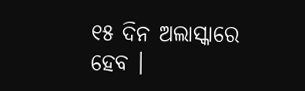୧୫ ଦିନ ଅଲାସ୍କାରେ ହେବ ।